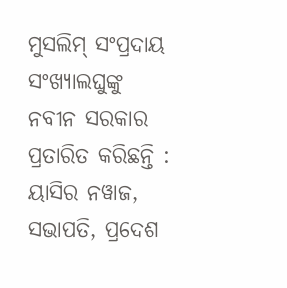ମୁସଲିମ୍ ସଂପ୍ରଦାୟ ସଂଖ୍ୟାଲଘୁଙ୍କୁ ନବୀନ ସରକାର ପ୍ରତାରିତ କରିଛନ୍ତି : ୟାସିର ନୱାଜ, ସଭାପତି, ପ୍ରଦେଶ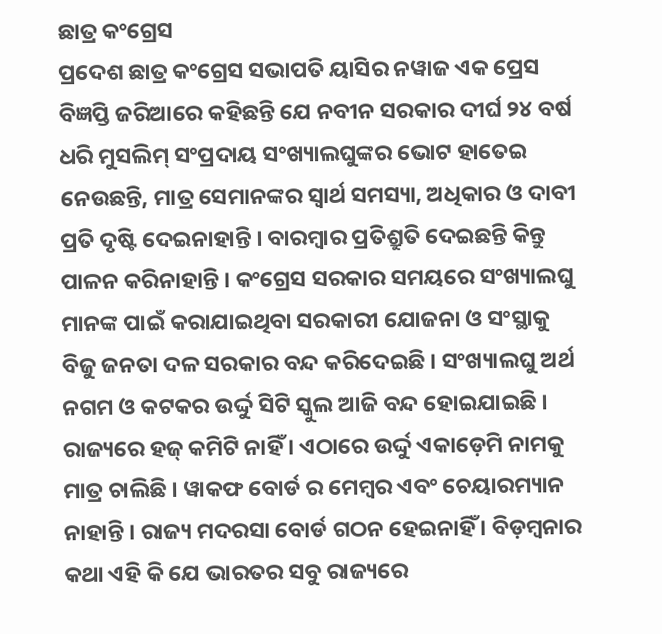ଛାତ୍ର କଂଗ୍ରେସ
ପ୍ରଦେଶ ଛାତ୍ର କଂଗ୍ରେସ ସଭାପତି ୟାସିର ନୱାଜ ଏକ ପ୍ରେସ ବିଜ୍ଞପ୍ତି ଜରିଆରେ କହିଛନ୍ତି ଯେ ନବୀନ ସରକାର ଦୀର୍ଘ ୨୪ ବର୍ଷ ଧରି ମୁସଲିମ୍ ସଂପ୍ରଦାୟ ସଂଖ୍ୟାଲଘୁଙ୍କର ଭୋଟ ହାତେଇ ନେଉଛନ୍ତି, ମାତ୍ର ସେମାନଙ୍କର ସ୍ୱାର୍ଥ ସମସ୍ୟା, ଅଧିକାର ଓ ଦାବୀ ପ୍ରତି ଦୃଷ୍ଟି ଦେଇନାହାନ୍ତି । ବାରମ୍ବାର ପ୍ରତିଶ୍ରୁତି ଦେଇଛନ୍ତି କିନ୍ତୁ ପାଳନ କରିନାହାନ୍ତି । କଂଗ୍ରେସ ସରକାର ସମୟରେ ସଂଖ୍ୟାଲଘୁ ମାନଙ୍କ ପାଇଁ କରାଯାଇଥିବା ସରକାରୀ ଯୋଜନା ଓ ସଂସ୍ଥାକୁ ବିଜୁ ଜନତା ଦଳ ସରକାର ବନ୍ଦ କରିଦେଇଛି । ସଂଖ୍ୟାଲଘୁ ଅର୍ଥ ନଗମ ଓ କଟକର ଉର୍ଦ୍ଦୁ ସିଟି ସ୍କୁଲ ଆଜି ବନ୍ଦ ହୋଇଯାଇଛି । ରାଜ୍ୟରେ ହଜ୍ କମିଟି ନାହିଁ । ଏଠାରେ ଉର୍ଦ୍ଦୁ ଏକାଡ଼େମି ନାମକୁ ମାତ୍ର ଚାଲିଛି । ୱାକଫ ବୋର୍ଡ ର ମେମ୍ବର ଏବଂ ଚେୟାରମ୍ୟାନ ନାହାନ୍ତି । ରାଜ୍ୟ ମଦରସା ବୋର୍ଡ ଗଠନ ହେଇନାହିଁ । ବିଡ଼ମ୍ବନାର କଥା ଏହି କି ଯେ ଭାରତର ସବୁ ରାଜ୍ୟରେ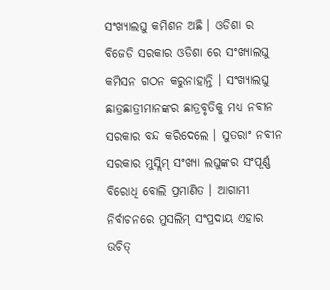ସଂଖ୍ୟାଲଘୁ କମିଶନ ଅଛି । ଓଡିଶା ର ବିଜେଡି ସରକାର ଓଡିଶା ରେ ସଂଖ୍ୟାଲଘୁ କମିସନ ଗଠନ କରୁନାହାନ୍ତି । ସଂଖ୍ୟାଲଘୁ ଛାତ୍ରଛାତ୍ରୀମାନଙ୍କର ଛାତ୍ରବୃତିକୁ ମଧ୍ୟ ନବୀନ ସରକାର ବନ୍ଦ କରିଦେଲେ । ସୁତରାଂ ନବୀନ ସରକାର ମୁସ୍ଲିମ୍ ସଂଖ୍ୟା ଲଘୁଙ୍କର ସଂପୂର୍ଣ୍ଣ ବିରୋଧି ବୋଲି ପ୍ରମାଣିତ । ଆଗାମୀ ନିର୍ବାଚନରେ ମୁସଲିମ୍ ସଂପ୍ରଦାୟ ଏହାର ଉଚିତ୍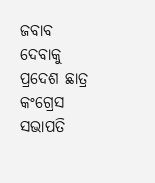ଜବାବ ଦେବାକୁ ପ୍ରଦେଶ ଛାତ୍ର କଂଗ୍ରେସ ସଭାପତି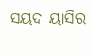ସୟଦ ୟାସିର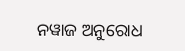ନୱାଜ ଅନୁରୋଧ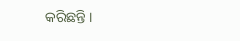କରିଛନ୍ତି ।